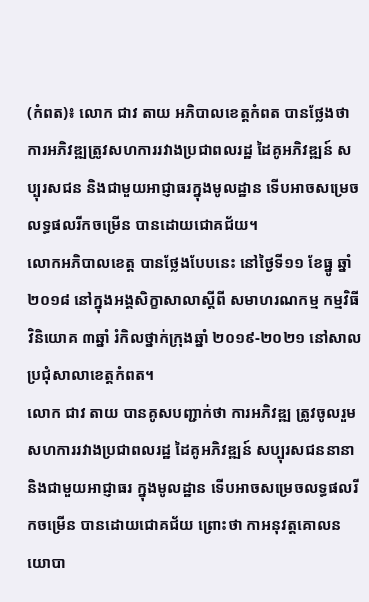(កំពត)៖ លោក ជាវ តាយ អភិបាលខេត្តកំពត បានថ្លែងថា ការអភិវឌ្ឍត្រូវសហការរវាងប្រជាពលរដ្ឋ ដៃគូអភិវឌ្ឍន៍ សប្បុរសជន និងជាមួយអាជ្ញាធរក្នុងមូលដ្ឋាន ទើបអាចសម្រេចលទ្ធផលរីកចម្រើន បានដោយជោគជ័យ។
លោកអភិបាលខេត្ត បានថ្លែងបែបនេះ នៅថ្ងៃទី១១ ខែធ្នូ ឆ្នាំ២០១៨ នៅក្នុងអង្គសិក្ខាសាលាស្ដីពី សមាហរណកម្ម កម្មវិធីវិនិយោគ ៣ឆ្នាំ រំកិលថ្នាក់ក្រុងឆ្នាំ ២០១៩-២០២១ នៅសាលប្រជុំសាលាខេត្តកំពត។
លោក ជាវ តាយ បានគូសបញ្ជាក់ថា ការអភិវឌ្ឍ ត្រូវចូលរួមសហការរវាងប្រជាពលរដ្ឋ ដៃគូអភិវឌ្ឍន៍ សប្បុរសជននានា និងជាមួយអាជ្ញាធរ ក្នុងមូលដ្ឋាន ទើបអាចសម្រេចលទ្ធផលរីកចម្រើន បានដោយជោគជ័យ ព្រោះថា កាអនុវត្តគោលនយោបា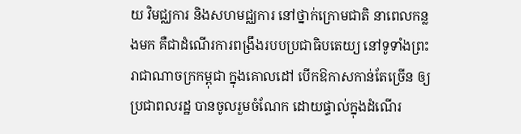យ វិមជ្ឈការ និងសហមជ្ឈការ នៅថ្នាក់ក្រោមជាតិ នាពេលកន្លងមក គឺជាដំណើរការពង្រឹងរបបប្រជាធិបតេយ្យ នៅទូទាំងព្រះរាជាណាចក្រកម្ពុជា ក្នុងគោលដៅ បើកឱកាសកាន់តែច្រើន ឲ្យប្រជាពលរដ្ឋ បានចូលរួមចំណែក ដោយផ្ទាល់ក្នុងដំណើរ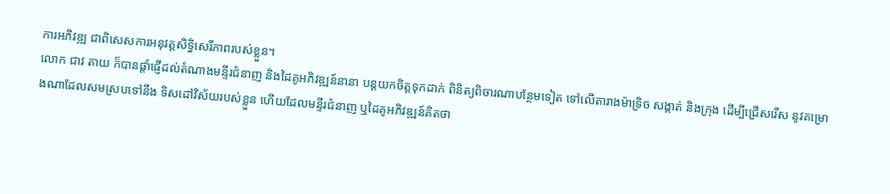ការអភិវឌ្ឍ ជាពិសេសការអនុវត្តសិទ្ធិសេរីភាពរបស់ខ្លួន។
លោក ជាវ តាយ ក៏បានផ្ដាំផ្ញើដល់តំណាងមន្ទីរជំនាញ និងដៃគូអភិវឌ្ឍន៍នានា បន្តយកចិត្តទុកដាក់ ពិនិត្យពិចារណាបន្ថែមទៀត ទៅលើតារាងម៉ាទ្រិច សង្កាត់ និងក្រុង ដើម្បីជ្រើសរើស នូវគម្រោងណាដែលសមស្របទៅនឹង ទិសដៅវិស័យរបស់ខ្លួន ហើយដែលមន្ទីរជំនាញ ឬដៃគូអភិវឌ្ឍន៍គិតថា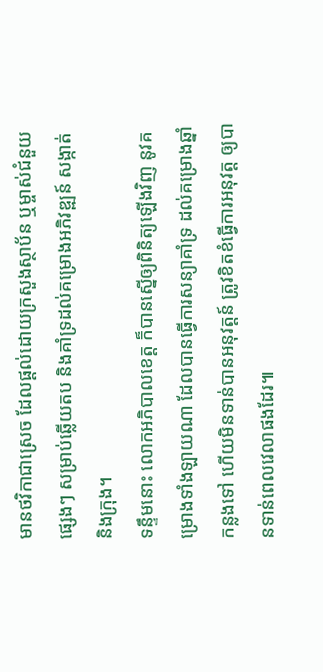មានថវិកាជាស្រេច ដែលផ្ដល់ដោយក្រសួងស្ថាប័ន ឬម្ចាស់ជំនួយផ្សេងៗ សម្រាប់ឆ្លើយតប និងគាំទ្រដល់គម្រោងអភិវឌ្ឍន៍ សង្កាត់ និងក្រុង។
ទន្ទឹមនោះ លោកអភិបាលខេត្ត ក៏បានស្នើឲ្យពិនិត្យឡើងវិញ នូវគម្រោងទាំងឡាយណា ដែលបានធ្វើការសន្យាគាំទ្រ ដល់គម្រោងឆ្នាំកន្លងទៅ ហើយមិនទាន់បានអនុវត្តន៍ ត្រូវខិតខំធ្វើការអនុវត្ត ឲ្យបានទាន់ពេលវេលាផងដែរ៕